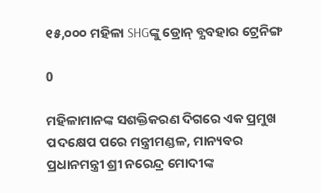୧୫,୦୦୦ ମହିଳା SHGଙ୍କୁ ଡ୍ରୋନ୍ ବ୍ଯବହାର ଟ୍ରେନିଙ୍ଗ

0

ମହିଳାମାନଙ୍କ ସଶକ୍ତିକରଣ ଦିଗରେ ଏକ ପ୍ରମୁଖ ପଦକ୍ଷେପ ପରେ ମନ୍ତ୍ରୀମଣ୍ଡଳ, ମାନ୍ୟବର ପ୍ରଧାନମନ୍ତ୍ରୀ ଶ୍ରୀ ନରେନ୍ଦ୍ର ମୋଦୀଙ୍କ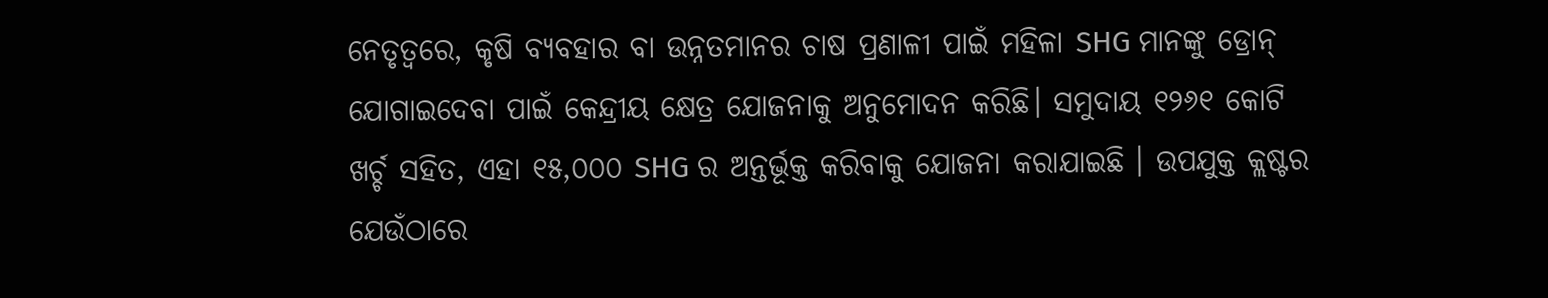ନେତୃତ୍ୱରେ, କୃଷି ବ୍ୟବହାର ବା ଉନ୍ନତମାନର ଚାଷ ପ୍ରଣାଳୀ ପାଇଁ ମହିଳା SHG ମାନଙ୍କୁ ଡ୍ରୋନ୍ ଯୋଗାଇଦେବା ପାଇଁ କେନ୍ଦ୍ରୀୟ କ୍ଷେତ୍ର ଯୋଜନାକୁ ଅନୁମୋଦନ କରିଛି। ସମୁଦାୟ ୧୨୬୧ କୋଟି ଖର୍ଚ୍ଚ ସହିତ, ଏହା ୧୫,୦୦୦ SHG ର ଅନ୍ତର୍ଭୂକ୍ତ କରିବାକୁ ଯୋଜନା କରାଯାଇଛି । ଉପଯୁକ୍ତ କ୍ଲଷ୍ଟର ଯେଉଁଠାରେ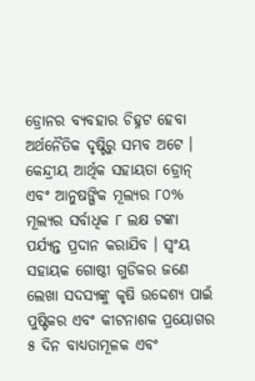ଡ୍ରୋନର ବ୍ୟବହାର ଚିହ୍ନଟ ହେବା ଅର୍ଥନୈତିକ ଦୃଷ୍ଟିରୁ ସମ୍ଭବ ଅଟେ । କେନ୍ଦ୍ରୀୟ ଆର୍ଥିକ ସହାୟତା ଡ୍ରୋନ୍ ଏବଂ ଆନୁଷଙ୍ଗିକ ମୂଲ୍ୟର ୮୦% ମୂଲ୍ୟର ସର୍ବାଧିକ ୮ ଲକ୍ଷ ଟଙ୍କା ପର୍ଯ୍ୟନ୍ତ ପ୍ରଦାନ କରାଯିବ । ସ୍ଵଂୟ ସହାୟକ ଗୋଷ୍ଠୀ ଗୁଡିକର ଜଣେ ଲେଖା ସଦସ୍ୟଙ୍କୁ କୃଷି ଉଦ୍ଦେଶ୍ୟ ପାଇଁ ପୁଷ୍ଟିକର ଏବଂ କୀଟନାଶକ ପ୍ରୟୋଗର ୫ ଦିନ ବାଧ୍ୟତାମୂଳକ ଏବଂ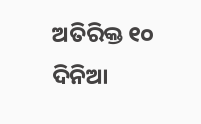ଅତିରିକ୍ତ ୧୦ ଦିନିଆ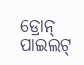ଡ୍ରୋନ୍ ପାଇଲଟ୍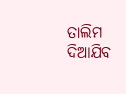ତାଲିମ ଦିଆଯିବ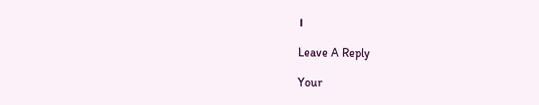।

Leave A Reply

Your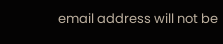email address will not be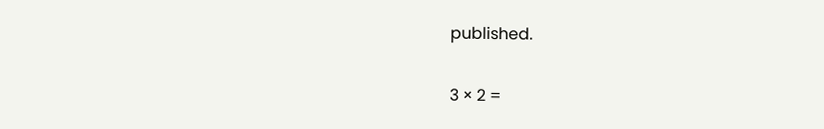published.

3 × 2 =